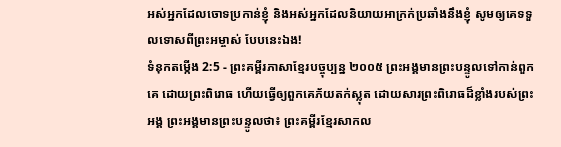អស់អ្នកដែលចោទប្រកាន់ខ្ញុំ និងអស់អ្នកដែលនិយាយអាក្រក់ប្រឆាំងនឹងខ្ញុំ សូមឲ្យគេទទួលទោសពីព្រះអម្ចាស់ បែបនេះឯង!
ទំនុកតម្កើង 2:5 - ព្រះគម្ពីរភាសាខ្មែរបច្ចុប្បន្ន ២០០៥ ព្រះអង្គមានព្រះបន្ទូលទៅកាន់ពួកគេ ដោយព្រះពិរោធ ហើយធ្វើឲ្យពួកគេភ័យតក់ស្លុត ដោយសារព្រះពិរោធដ៏ខ្លាំងរបស់ព្រះអង្គ ព្រះអង្គមានព្រះបន្ទូលថា៖ ព្រះគម្ពីរខ្មែរសាកល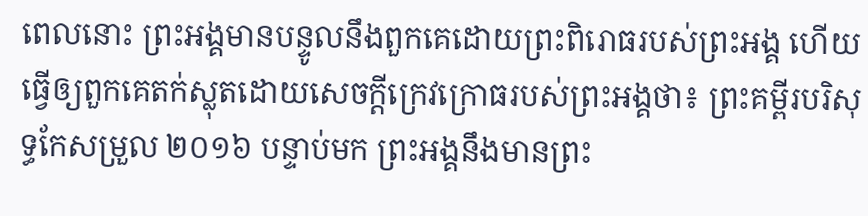ពេលនោះ ព្រះអង្គមានបន្ទូលនឹងពួកគេដោយព្រះពិរោធរបស់ព្រះអង្គ ហើយធ្វើឲ្យពួកគេតក់ស្លុតដោយសេចក្ដីក្រេវក្រោធរបស់ព្រះអង្គថា៖ ព្រះគម្ពីរបរិសុទ្ធកែសម្រួល ២០១៦ បន្ទាប់មក ព្រះអង្គនឹងមានព្រះ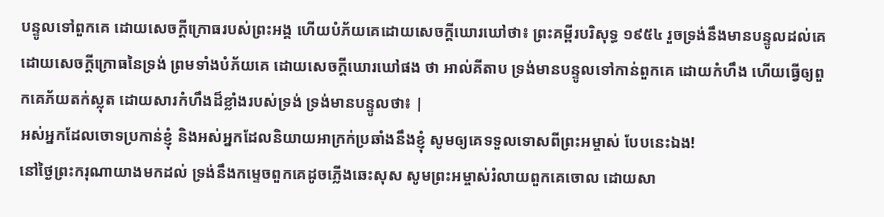បន្ទូលទៅពួកគេ ដោយសេចក្ដីក្រោធរបស់ព្រះអង្គ ហើយបំភ័យគេដោយសេចក្ដីឃោរឃៅថា៖ ព្រះគម្ពីរបរិសុទ្ធ ១៩៥៤ រួចទ្រង់នឹងមានបន្ទូលដល់គេដោយសេចក្ដីក្រោធនៃទ្រង់ ព្រមទាំងបំភ័យគេ ដោយសេចក្ដីឃោរឃៅផង ថា អាល់គីតាប ទ្រង់មានបន្ទូលទៅកាន់ពួកគេ ដោយកំហឹង ហើយធ្វើឲ្យពួកគេភ័យតក់ស្លុត ដោយសារកំហឹងដ៏ខ្លាំងរបស់ទ្រង់ ទ្រង់មានបន្ទូលថា៖ |
អស់អ្នកដែលចោទប្រកាន់ខ្ញុំ និងអស់អ្នកដែលនិយាយអាក្រក់ប្រឆាំងនឹងខ្ញុំ សូមឲ្យគេទទួលទោសពីព្រះអម្ចាស់ បែបនេះឯង!
នៅថ្ងៃព្រះករុណាយាងមកដល់ ទ្រង់នឹងកម្ទេចពួកគេដូចភ្លើងឆេះសុស សូមព្រះអម្ចាស់រំលាយពួកគេចោល ដោយសា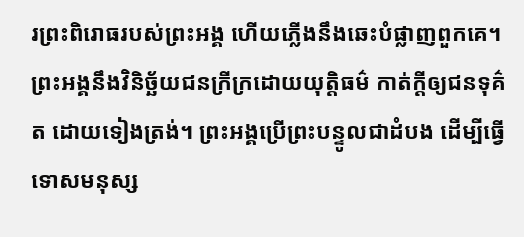រព្រះពិរោធរបស់ព្រះអង្គ ហើយភ្លើងនឹងឆេះបំផ្លាញពួកគេ។
ព្រះអង្គនឹងវិនិច្ឆ័យជនក្រីក្រដោយយុត្តិធម៌ កាត់ក្ដីឲ្យជនទុគ៌ត ដោយទៀងត្រង់។ ព្រះអង្គប្រើព្រះបន្ទូលជាដំបង ដើម្បីធ្វើទោសមនុស្ស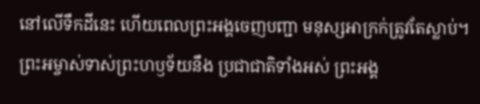នៅលើទឹកដីនេះ ហើយពេលព្រះអង្គចេញបញ្ជា មនុស្សអាក្រក់ត្រូវតែស្លាប់។
ព្រះអម្ចាស់ទាស់ព្រះហឫទ័យនឹង ប្រជាជាតិទាំងអស់ ព្រះអង្គ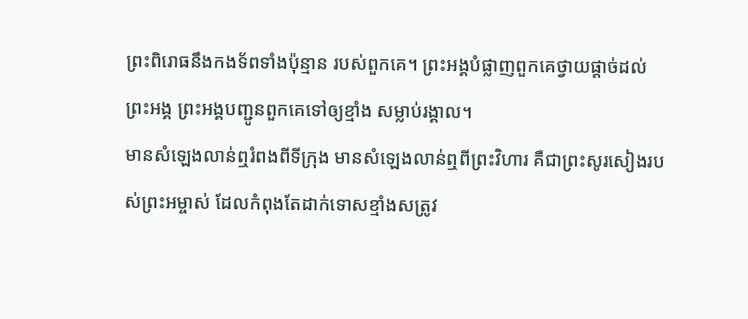ព្រះពិរោធនឹងកងទ័ពទាំងប៉ុន្មាន របស់ពួកគេ។ ព្រះអង្គបំផ្លាញពួកគេថ្វាយផ្ដាច់ដល់ព្រះអង្គ ព្រះអង្គបញ្ជូនពួកគេទៅឲ្យខ្មាំង សម្លាប់រង្គាល។
មានសំឡេងលាន់ឮរំពងពីទីក្រុង មានសំឡេងលាន់ឮពីព្រះវិហារ គឺជាព្រះសូរសៀងរបស់ព្រះអម្ចាស់ ដែលកំពុងតែដាក់ទោសខ្មាំងសត្រូវ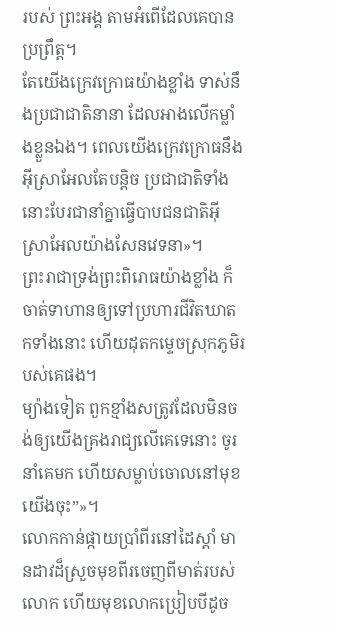របស់ ព្រះអង្គ តាមអំពើដែលគេបានប្រព្រឹត្ត។
តែយើងក្រេវក្រោធយ៉ាងខ្លាំង ទាស់នឹងប្រជាជាតិនានា ដែលអាងលើកម្លាំងខ្លួនឯង។ ពេលយើងក្រេវក្រោធនឹងអ៊ីស្រាអែលតែបន្តិច ប្រជាជាតិទាំងនោះបែរជានាំគ្នាធ្វើបាបជនជាតិអ៊ីស្រាអែលយ៉ាងសែនវេទនា»។
ព្រះរាជាទ្រង់ព្រះពិរោធយ៉ាងខ្លាំង ក៏ចាត់ទាហានឲ្យទៅប្រហារជីវិតឃាតកទាំងនោះ ហើយដុតកម្ទេចស្រុកភូមិរបស់គេផង។
ម្យ៉ាងទៀត ពួកខ្មាំងសត្រូវដែលមិនចង់ឲ្យយើងគ្រងរាជ្យលើគេទេនោះ ចូរនាំគេមក ហើយសម្លាប់ចោលនៅមុខយើងចុះ”»។
លោកកាន់ផ្កាយប្រាំពីរនៅដៃស្ដាំ មានដាវដ៏ស្រួចមុខពីរចេញពីមាត់របស់លោក ហើយមុខលោកប្រៀបបីដូច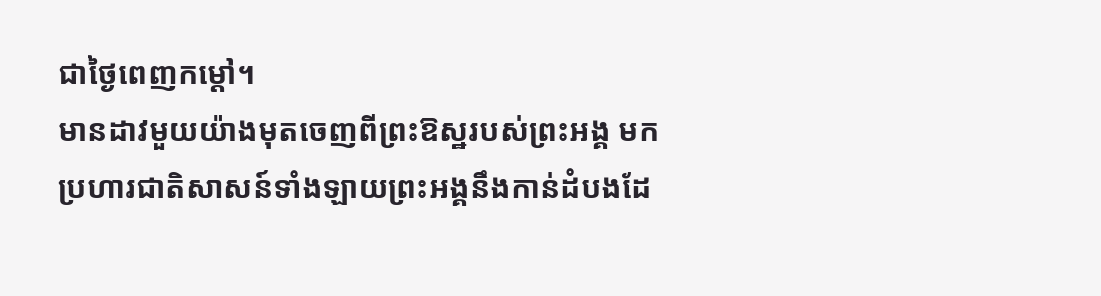ជាថ្ងៃពេញកម្ដៅ។
មានដាវមួយយ៉ាងមុតចេញពីព្រះឱស្ឋរបស់ព្រះអង្គ មកប្រហារជាតិសាសន៍ទាំងឡាយព្រះអង្គនឹងកាន់ដំបងដែ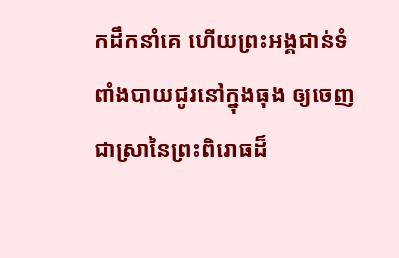កដឹកនាំគេ ហើយព្រះអង្គជាន់ទំពាំងបាយជូរនៅក្នុងធុង ឲ្យចេញជាស្រានៃព្រះពិរោធដ៏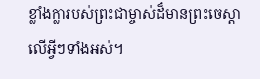ខ្លាំងក្លារបស់ព្រះជាម្ចាស់ដ៏មានព្រះចេស្ដាលើអ្វីៗទាំងអស់។